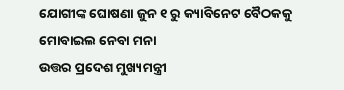ଯୋଗୀଙ୍କ ଘୋଷଣା ଜୁନ ୧ ରୁ କ୍ୟାବିନେଟ ବୈଠକକୁ ମୋବାଇଲ ନେବା ମନା
ଉତ୍ତର ପ୍ରଦେଶ ମୁଖ୍ୟମନ୍ତ୍ରୀ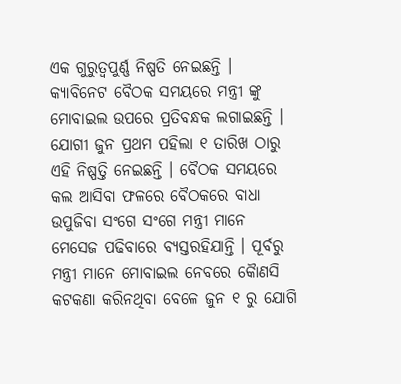ଏକ ଗୁରୁତ୍ୱପୁର୍ଣ୍ଣ ନିଷ୍ପତି ନେଇଛନ୍ତି । କ୍ୟାବିନେଟ ବୈଠକ ସମୟରେ ମନ୍ତ୍ରୀ ଙ୍କୁ ମୋବାଇଲ ଉପରେ ପ୍ରତିବନ୍ଧକ ଲଗାଇଛନ୍ତି । ଯୋଗୀ ଜୁନ ପ୍ରଥମ ପହିଲା ୧ ତାରିଖ ଠାରୁ ଏହି ନିଷ୍ପତ୍ତି ନେଇଛନ୍ତି । ବୈଠକ ସମୟରେ କଲ ଆସିବା ଫଳରେ ବୈଠକରେ ବାଧା ଉପୁଜିବା ସଂଗେ ସଂଗେ ମନ୍ତ୍ରୀ ମାନେ ମେସେଜ ପଢିବାରେ ବ୍ୟସ୍ତରହିଯାନ୍ତି । ପୂର୍ବରୁ ମନ୍ତ୍ରୀ ମାନେ ମୋବାଇଲ ନେବରେ କୈାଣସି କଟକଣା କରିନଥିବା ବେଳେ ଜୁନ ୧ ରୁ ଯୋଗି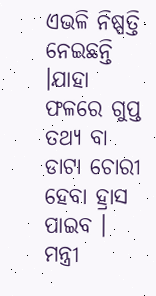ଏଭଳି ନିଷ୍ପତ୍ତି ନେଇଛନ୍ତି ।ଯାହା ଫଳରେ ଗୁପ୍ତ ତଥ୍ୟ ବା ଡାଟା ଚୋରୀ ହେବା ହ୍ରାସ ପାଇବ । ମନ୍ତ୍ରୀ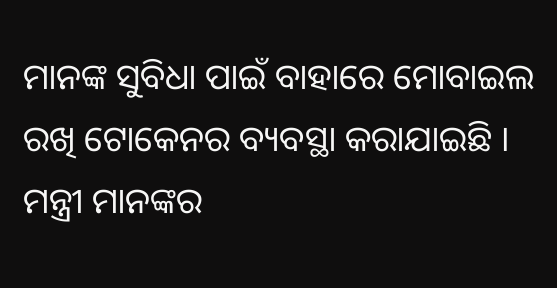ମାନଙ୍କ ସୁବିଧା ପାଇଁ ବାହାରେ ମୋବାଇଲ ରଖି ଟୋକେନର ବ୍ୟବସ୍ଥା କରାଯାଇଛି । ମନ୍ତ୍ରୀ ମାନଙ୍କର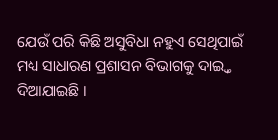ଯେଉଁ ପରି କିଛି ଅସୁବିଧା ନହୁଏ ସେଥିପାଇଁ ମଧ୍ୟ ସାଧାରଣ ପ୍ରଶାସନ ବିଭାଗକୁ ଦାଇ୍ତ୍ୱ ଦିଆଯାଇଛି ।